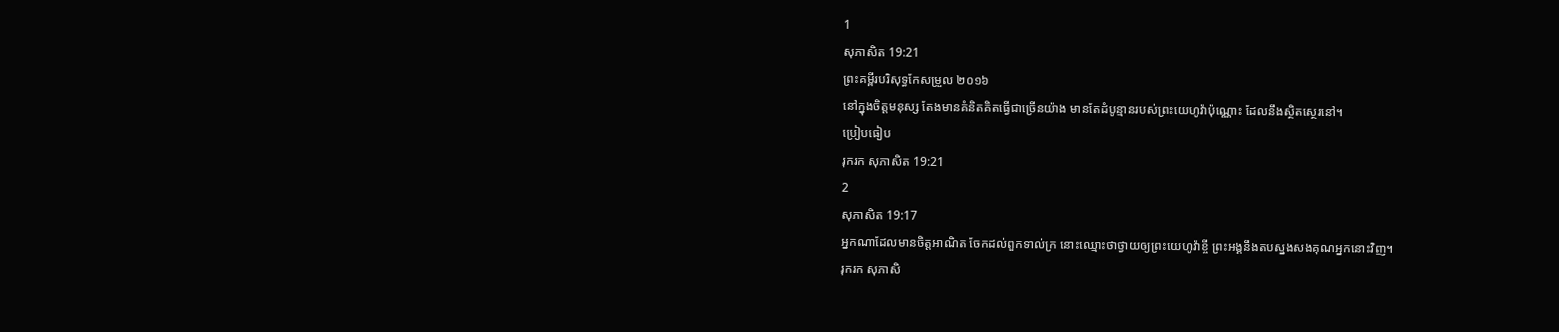1
សុភាសិត 19:21
ព្រះគម្ពីរបរិសុទ្ធកែសម្រួល ២០១៦
នៅក្នុងចិត្តមនុស្ស តែងមានគំនិតគិតធ្វើជាច្រើនយ៉ាង មានតែដំបូន្មានរបស់ព្រះយេហូវ៉ាប៉ុណ្ណោះ ដែលនឹងស្ថិតស្ថេរនៅ។
ប្រៀបធៀប
រុករក សុភាសិត 19:21
2
សុភាសិត 19:17
អ្នកណាដែលមានចិត្តអាណិត ចែកដល់ពួកទាល់ក្រ នោះឈ្មោះថាថ្វាយឲ្យព្រះយេហូវ៉ាខ្ចី ព្រះអង្គនឹងតបស្នងសងគុណអ្នកនោះវិញ។
រុករក សុភាសិ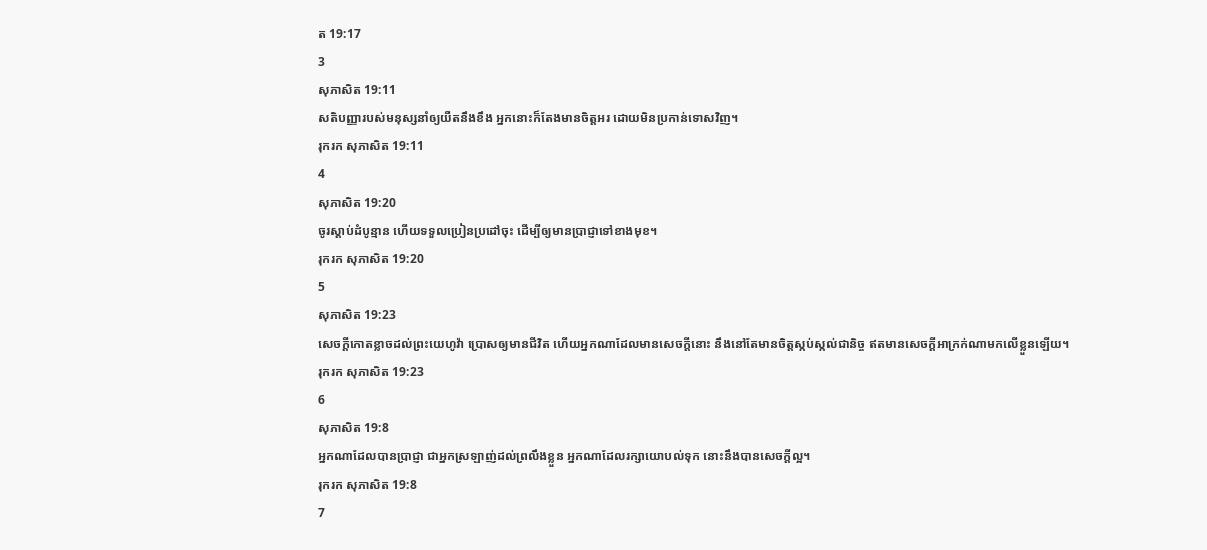ត 19:17
3
សុភាសិត 19:11
សតិបញ្ញារបស់មនុស្សនាំឲ្យយឺតនឹងខឹង អ្នកនោះក៏តែងមានចិត្តអរ ដោយមិនប្រកាន់ទោសវិញ។
រុករក សុភាសិត 19:11
4
សុភាសិត 19:20
ចូរស្តាប់ដំបូន្មាន ហើយទទួលប្រៀនប្រដៅចុះ ដើម្បីឲ្យមានប្រាជ្ញាទៅខាងមុខ។
រុករក សុភាសិត 19:20
5
សុភាសិត 19:23
សេចក្ដីកោតខ្លាចដល់ព្រះយេហូវ៉ា ប្រោសឲ្យមានជីវិត ហើយអ្នកណាដែលមានសេចក្ដីនោះ នឹងនៅតែមានចិត្តស្កប់ស្កល់ជានិច្ច ឥតមានសេចក្ដីអាក្រក់ណាមកលើខ្លួនឡើយ។
រុករក សុភាសិត 19:23
6
សុភាសិត 19:8
អ្នកណាដែលបានប្រាជ្ញា ជាអ្នកស្រឡាញ់ដល់ព្រលឹងខ្លួន អ្នកណាដែលរក្សាយោបល់ទុក នោះនឹងបានសេចក្ដីល្អ។
រុករក សុភាសិត 19:8
7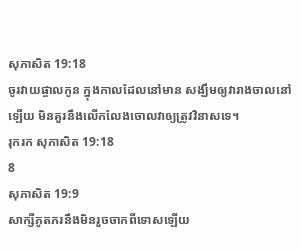សុភាសិត 19:18
ចូរវាយផ្ចាលកូន ក្នុងកាលដែលនៅមាន សង្ឃឹមឲ្យវារាងចាលនៅឡើយ មិនគួរនឹងលើកលែងចោលវាឲ្យត្រូវវិនាសទេ។
រុករក សុភាសិត 19:18
8
សុភាសិត 19:9
សាក្សីភូតភរនឹងមិនរួចចាកពីទោសឡើយ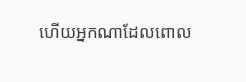ហើយអ្នកណាដែលពោល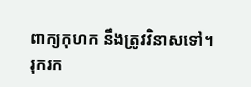ពាក្យកុហក នឹងត្រូវវិនាសទៅ។
រុករក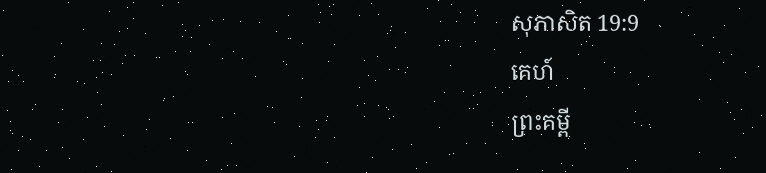សុភាសិត 19:9
គេហ៍
ព្រះគម្ពី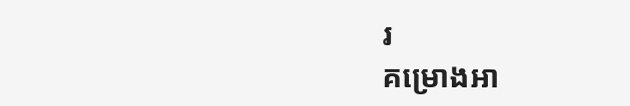រ
គម្រោងអា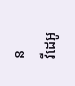ន
វីដេអូ